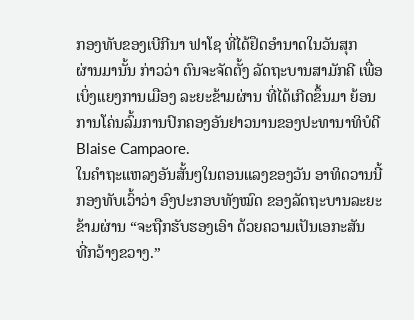ກອງທັບຂອງເບີກີນາ ຟາໂຊ ທີ່ໄດ້ຢຶດອຳນາດໃນວັນສຸກ
ຜ່ານມານັ້ນ ກ່າວວ່າ ຕົນຈະຈັດຕັ້ງ ລັດຖະບານສາມັກຄີ ເພື່ອ
ເບິ່ງແຍງການເມືອງ ລະຍະຂ້າມຜ່ານ ທີ່ໄດ້ເກີດຂຶ້ນມາ ຍ້ອນ
ການໂຄ່ນລົ້ມການປົກຄອງອັນຢາວນານຂອງປະທານາທິບໍດີ
Blaise Campaore.
ໃນຄຳຖະແຫລງອັນສັ້ນໆໃນຕອນແລງຂອງວັນ ອາທິດວານນີ້
ກອງທັບເວົ້າວ່າ ອົງປະກອບທັງໝົດ ຂອງລັດຖະບານລະຍະ
ຂ້າມຜ່ານ “ຈະຖືກຮັບຮອງເອົາ ດ້ວຍຄວາມເປັນເອກະສັນ
ທີ່ກວ້າງຂວາງ.”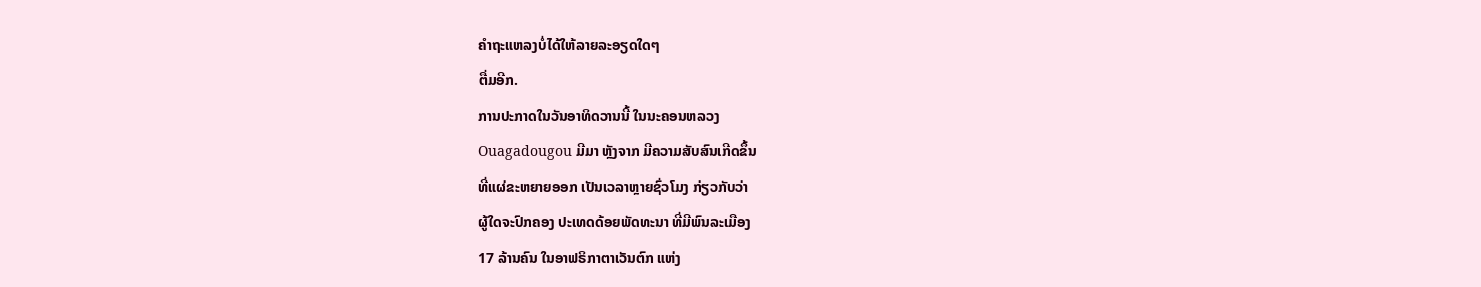ຄຳຖະແຫລງບໍ່ໄດ້ໃຫ້ລາຍລະອຽດໃດໆ
ຕື່ມອີກ.
ການປະກາດໃນວັນອາທິດວານນີ້ ໃນນະຄອນຫລວງ
Ouagadougou ມີມາ ຫຼັງຈາກ ມີຄວາມສັບສົນເກີດຂຶ້ນ
ທີ່ແຜ່ຂະຫຍາຍອອກ ເປັນເວລາຫຼາຍຊົ່ວໂມງ ກ່ຽວກັບວ່າ
ຜູ້ໃດຈະປົກຄອງ ປະເທດດ້ອຍພັດທະນາ ທີ່ມີພົນລະເມືອງ
17 ລ້ານຄົນ ໃນອາຟຣິກາຕາເວັນຕົກ ແຫ່ງ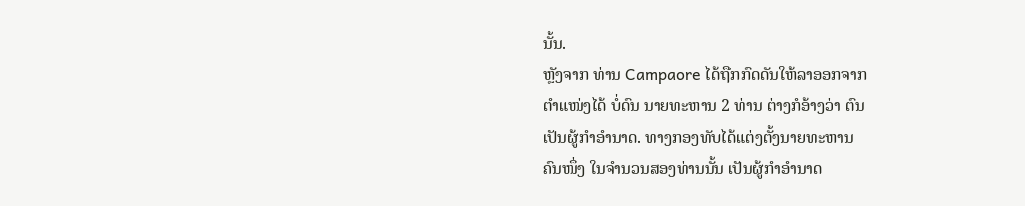ນັ້ນ.
ຫຼັງຈາກ ທ່ານ Campaore ໄດ້ຖືກກົດດັນໃຫ້ລາອອກຈາກ
ຕຳແໜ່ງໄດ້ ບໍ່ດົນ ນາຍທະຫານ 2 ທ່ານ ຕ່າງກໍອ້າງວ່າ ຕົນ
ເປັນຜູ້ກຳອຳນາດ. ທາງກອງທັບໄດ້ແຕ່ງຕັ້ງນາຍທະຫານ
ຄົນໜຶ່ງ ໃນຈຳນວນສອງທ່ານນັ້ນ ເປັນຜູ້ກຳອຳນາດ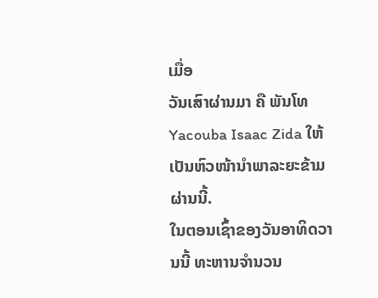ເມື່ອ
ວັນເສົາຜ່ານມາ ຄື ພັນໂທ Yacouba Isaac Zida ໃຫ້
ເປັນຫົວໜ້ານຳພາລະຍະຂ້າມຜ່ານນີ້.
ໃນຕອນເຊົ້າຂອງວັນອາທິດວານນີ້ ທະຫານຈຳນວນ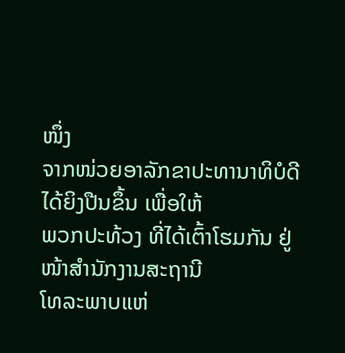ໜຶ່ງ
ຈາກໜ່ວຍອາລັກຂາປະທານາທິບໍດີ ໄດ້ຍິງປືນຂຶ້ນ ເພື່ອໃຫ້
ພວກປະທ້ວງ ທີ່ໄດ້ເຕົ້າໂຮມກັນ ຢູ່ໜ້າສຳນັກງານສະຖານີ
ໂທລະພາບແຫ່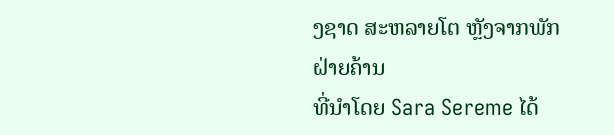ງຊາດ ສະຫລາຍໂຕ ຫຼັງຈາກພັກຝ່າຍຄ້ານ
ທີ່ນຳໂດຍ Sara Sereme ໄດ້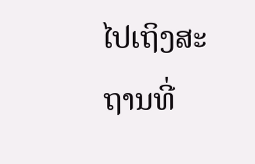ໄປເຖິງສະຖານທີ່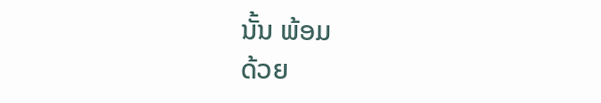ນັ້ນ ພ້ອມ
ດ້ວຍ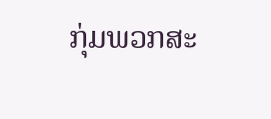ກຸ່ມພວກສະ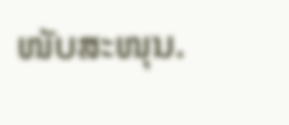ໜັບສະໜຸນ.